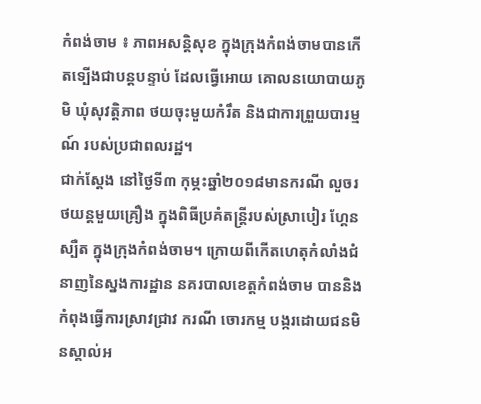កំពង់ចាម ៖ ភាពអសន្តិសុខ ក្នុងក្រុងកំពង់ចាមបានកើតទ្បើងជាបន្តបន្ទាប់ ដែលធ្វើអោយ គោលនយោបាយភូមិ ឃុំសុវត្តិភាព ថយចុះមួយកំរឹត និងជាការព្រួយបារម្មណ៍ របស់ប្រជាពលរដ្ឋ។
ជាក់ស្តែង នៅថ្ងៃទី៣ កុម្ភះឆ្នាំ២០១៨មានករណី លួចរថយន្តមួយគ្រឿង ក្នុងពិធីប្រគំតន្ត្រីរបស់ស្រាបៀរ ហ្គែនស្បឺត ក្នុងក្រុងកំពង់ចាម។ ក្រោយពីកើតហេតុកំលាំងជំនាញនៃស្នងការដ្ឋាន នគរបាលខេត្តកំពង់ចាម បាននិងកំពុងធ្វើការស្រាវជ្រាវ ករណី ចោរកម្ម បង្ករដោយជនមិនស្គាល់អ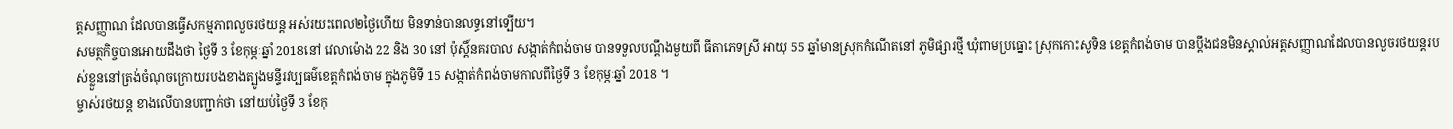ត្តសញ្ញាណ ដែលបានធ្វើសកម្មភាពលួចរថយន្ត អស់រយះពេល២ថ្ងៃហើយ មិនទាន់បានលទ្ធនៅទ្បើយ។
សមត្ថកិច្ចបានអោយដឹងថា ថ្ងៃទី 3 ខែកុម្ភៈឆ្នាំ 2018នៅ វេលាម៉ោង 22 និង 30 នៅ ប៉ុស្តិ៍នគរបាល សង្កាត់កំពង់ចាម បានទទួលបណ្ដឹងមួយពី ធីតាភេទស្រី អាយុ 55 ឆ្នាំមានស្រុកកំណើតនៅ ភូមិផ្សារថ្មី ឃុំពាមប្រធ្នោះ ស្រុកកោះសូទិន ខេត្តកំពង់ចាម បានប្ដឹងជនមិនស្គាល់អត្តសញ្ញាណដែលបានលួចរថយន្តរបស់ខ្លួននៅត្រង់ចំណុចក្រោយរបងខាងត្បូងមន្ទីរវប្បធម៌ខេត្តកំពង់ចាម ក្នុងភូមិទី 15 សង្កាត់កំពង់ចាមកាលពីថ្ងៃទី 3 ខែកុម្ភៈឆ្នាំ 2018 ។
ម្ចាស់រថយន្ត ខាងលើបានបញ្ជាក់ថា នៅយប់ថ្ងៃទី 3 ខែកុ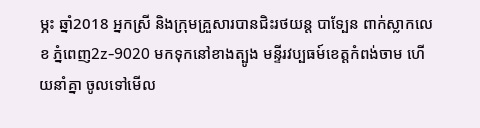ម្ភះ ឆ្នាំ2018 អ្នកស្រី និងក្រុមគ្រួសារបានជិះរថយន្ត បាទ្បែន ពាក់ស្លាកលេខ ភ្នំពេញ2z-9020 មកទុកនៅខាងត្បូង មន្ទីរវប្បធម៍ខេត្តកំពង់ចាម ហើយនាំគ្នា ចូលទៅមើល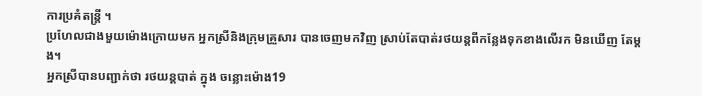ការប្រគំតន្ត្រី ។
ប្រហែលជាងមួយម៉ោងក្រោយមក អ្នកស្រីនិងក្រុមគ្រួសារ បានចេញមកវិញ ស្រាប់តែបាត់រថយន្តពីកន្លែងទុកខាងលើរក មិនឃើញ តែម្តង។
អ្នកស្រីបានបញ្ជាក់ថា រថយន្តបាត់ ក្នុង ចន្លោះម៉ោង19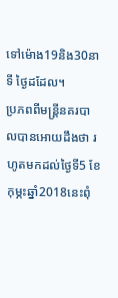ទៅម៉ោង19និង30នាទី ថ្ងៃដដែល។
ប្រភពពីមន្ត្រីនគរបាលបានអោយដឹងថា រហូតមកដល់ថ្ងៃទី5 ខែកុម្ភះឆ្នាំ2018នេះពុំ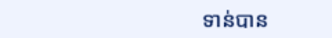ទាន់បាន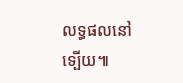លទ្ធផលនៅទ្បើយ៕